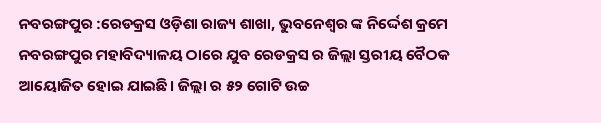ନବରଙ୍ଗପୁର :ରେଡକ୍ରସ ଓଡ଼ିଶା ରାଜ୍ୟ ଶାଖା, ଭୁବନେଶ୍ୱର ଙ୍କ ନିର୍ଦ୍ଦେଶ କ୍ରମେ ନବରଙ୍ଗପୁର ମହାବିଦ୍ୟାଳୟ ଠାରେ ଯୁବ ରେଡକ୍ରସ ର ଜିଲ୍ଲା ସ୍ତରୀୟ ବୈଠକ ଆୟୋଜିତ ହୋଇ ଯାଇଛି। ଜିଲ୍ଲା ର ୫୨ ଗୋଟି ଉଚ୍ଚ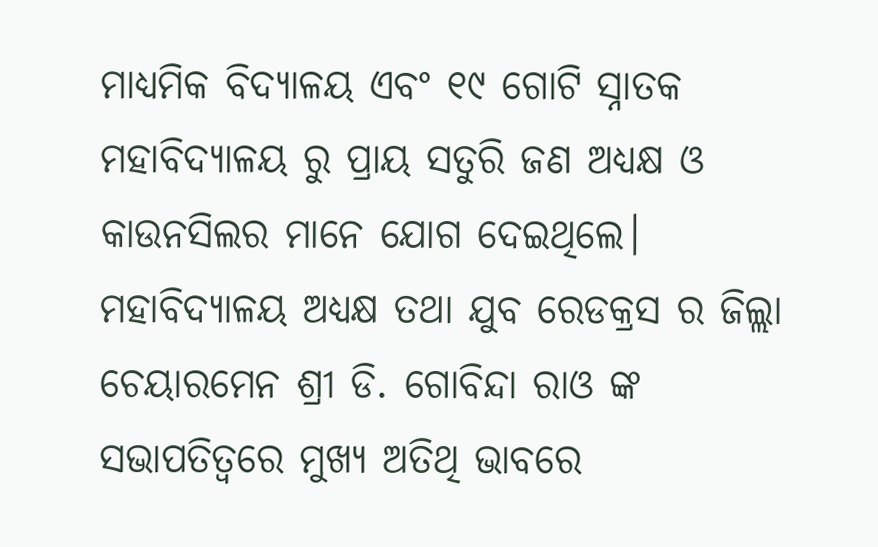ମାଧ୍ୟମିକ ବିଦ୍ୟାଳୟ ଏବଂ ୧୯ ଗୋଟି ସ୍ନାତକ ମହାବିଦ୍ୟାଳୟ ରୁ ପ୍ରାୟ ସତୁରି ଜଣ ଅଧ୍ୟକ୍ଷ ଓ କାଉନସିଲର ମାନେ ଯୋଗ ଦେଇଥିଲେ। ମହାବିଦ୍ୟାଳୟ ଅଧ୍ୟକ୍ଷ ତଥା ଯୁବ ରେଡକ୍ରସ ର ଜିଲ୍ଲା ଚେୟାରମେନ ଶ୍ରୀ ଡି. ଗୋବିନ୍ଦା ରାଓ ଙ୍କ ସଭାପତିତ୍ବରେ ମୁଖ୍ୟ ଅତିଥି ଭାବରେ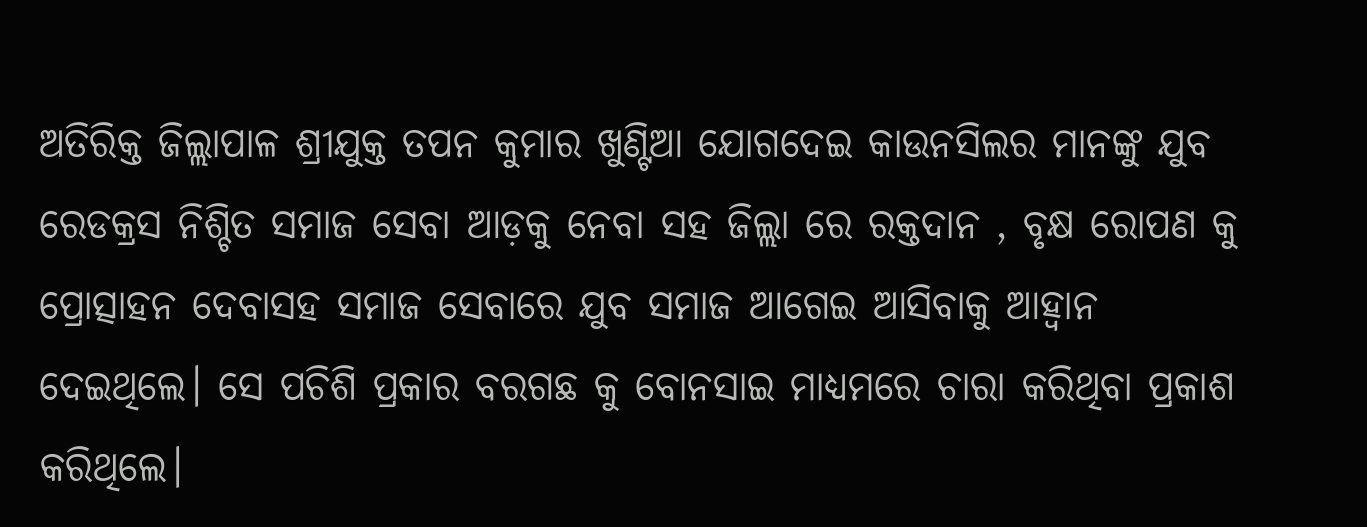ଅତିରିକ୍ତ ଜିଲ୍ଲାପାଳ ଶ୍ରୀଯୁକ୍ତ ତପନ କୁମାର ଖୁଣ୍ଟିଆ ଯୋଗଦେଇ କାଉନସିଲର ମାନଙ୍କୁ ଯୁବ ରେଡକ୍ରସ ନିଶ୍ଚିତ ସମାଜ ସେବା ଆଡ଼କୁ ନେବା ସହ ଜିଲ୍ଲା ରେ ରକ୍ତଦାନ , ବୃକ୍ଷ ରୋପଣ କୁ ପ୍ରୋତ୍ସାହନ ଦେବାସହ ସମାଜ ସେବାରେ ଯୁବ ସମାଜ ଆଗେଇ ଆସିବାକୁ ଆହ୍ବାନ ଦେଇଥିଲେ। ସେ ପଚିଶି ପ୍ରକାର ବରଗଛ କୁ ବୋନସାଇ ମାଧ୍ୟମରେ ଚାରା କରିଥିବା ପ୍ରକାଶ କରିଥିଲେ।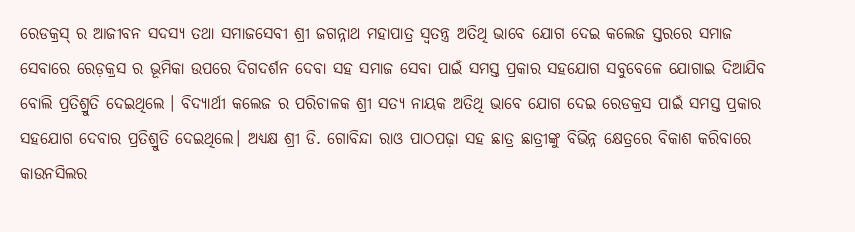ରେଡକ୍ରସ୍ ର ଆଜୀବନ ସଦସ୍ୟ ତଥା ସମାଜସେବୀ ଶ୍ରୀ ଜଗନ୍ନାଥ ମହାପାତ୍ର ସ୍ୱତନ୍ତ୍ର ଅତିଥି ଭାବେ ଯୋଗ ଦେଇ କଲେଜ ସ୍ତରରେ ସମାଜ ସେବାରେ ରେଡ଼କ୍ରସ ର ଭୂମିକା ଉପରେ ଦିଗଦର୍ଶନ ଦେବା ସହ ସମାଜ ସେବା ପାଇଁ ସମସ୍ତ ପ୍ରକାର ସହଯୋଗ ସବୁବେଳେ ଯୋଗାଇ ଦିଆଯିବ ବୋଲି ପ୍ରତିଶ୍ରୁତି ଦେଇଥିଲେ । ବିଦ୍ୟାର୍ଥୀ କଲେଜ ର ପରିଚାଳକ ଶ୍ରୀ ସତ୍ୟ ନାୟକ ଅତିଥି ଭାବେ ଯୋଗ ଦେଇ ରେଡକ୍ରସ ପାଇଁ ସମସ୍ତ ପ୍ରକାର ସହଯୋଗ ଦେବାର ପ୍ରତିଶ୍ରୁତି ଦେଇଥିଲେ। ଅଧ୍ୟକ୍ଷ ଶ୍ରୀ ଡି. ଗୋବିନ୍ଦା ରାଓ ପାଠପଢ଼ା ସହ ଛାତ୍ର ଛାତ୍ରୀଙ୍କୁ ବିଭିନ୍ନ କ୍ଷେତ୍ରରେ ବିକାଶ କରିବାରେ କାଉନସିଲର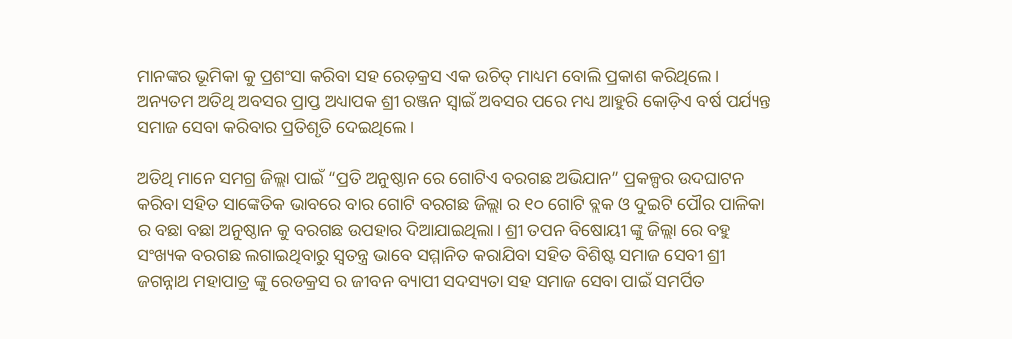ମାନଙ୍କର ଭୂମିକା କୁ ପ୍ରଶଂସା କରିବା ସହ ରେଡ଼କ୍ରସ ଏକ ଉଚିତ୍ ମାଧ୍ୟମ ବୋଲି ପ୍ରକାଶ କରିଥିଲେ। ଅନ୍ୟତମ ଅତିଥି ଅବସର ପ୍ରାପ୍ତ ଅଧ୍ୟାପକ ଶ୍ରୀ ରଞ୍ଜନ ସ୍ୱାଇଁ ଅବସର ପରେ ମଧ୍ୟ ଆହୁରି କୋଡ଼ିଏ ବର୍ଷ ପର୍ଯ୍ୟନ୍ତ ସମାଜ ସେବା କରିବାର ପ୍ରତିଶୃତି ଦେଇଥିଲେ।

ଅତିଥି ମାନେ ସମଗ୍ର ଜିଲ୍ଲା ପାଇଁ “ପ୍ରତି ଅନୁଷ୍ଠାନ ରେ ଗୋଟିଏ ବରଗଛ ଅଭିଯାନ” ପ୍ରକଳ୍ପର ଉଦଘାଟନ କରିବା ସହିତ ସାଙ୍କେତିକ ଭାବରେ ବାର ଗୋଟି ବରଗଛ ଜିଲ୍ଲା ର ୧୦ ଗୋଟି ବ୍ଲକ ଓ ଦୁଇଟି ପୌର ପାଳିକା ର ବଛା ବଛା ଅନୁଷ୍ଠାନ କୁ ବରଗଛ ଉପହାର ଦିଆଯାଇଥିଲା। ଶ୍ରୀ ତପନ ବିଷୋୟୀ ଙ୍କୁ ଜିଲ୍ଲା ରେ ବହୁ ସଂଖ୍ୟକ ବରଗଛ ଲଗାଇଥିବାରୁ ସ୍ଵତନ୍ତ୍ର ଭାବେ ସମ୍ମାନିତ କରାଯିବା ସହିତ ବିଶିଷ୍ଟ ସମାଜ ସେବୀ ଶ୍ରୀ ଜଗନ୍ନାଥ ମହାପାତ୍ର ଙ୍କୁ ରେଡକ୍ରସ ର ଜୀବନ ବ୍ୟାପୀ ସଦସ୍ୟତା ସହ ସମାଜ ସେବା ପାଇଁ ସମର୍ପିତ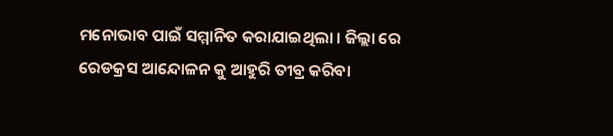ମନୋଭାବ ପାଇଁ ସମ୍ମାନିତ କରାଯାଇଥିଲା । ଜିଲ୍ଲା ରେ ରେଡକ୍ରସ ଆନ୍ଦୋଳନ କୁ ଆହୁରି ତୀବ୍ର କରିବା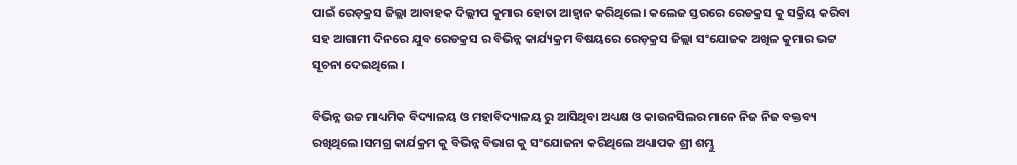ପାଇଁ ରେଡ଼କ୍ରସ ଜିଲ୍ଲା ଆବାହକ ଦିଲ୍ଲୀପ କୁମାର ହୋତା ଆହ୍ବାନ କରିଥିଲେ। କଲେଜ ସ୍ତରରେ ରେଡକ୍ରସ କୁ ସକ୍ରିୟ କରିବା ସହ ଆଗାମୀ ଦିନରେ ଯୁବ ରେଡକ୍ରସ ର ବିଭିନ୍ନ କାର୍ଯ୍ୟକ୍ରମ ବିଷୟରେ ରେଡ଼କ୍ରସ ଜିଲ୍ଲା ସଂଯୋଜକ ଅଖିଳ କୁମାର ଭଟ୍ଟ ସୂଚନା ଦେଇଥିଲେ ।

ବିଭିନ୍ନ ଉଚ୍ଚ ମାଧ୍ୟମିକ ବିଦ୍ୟାଳୟ ଓ ମହାବିଦ୍ୟାଳୟ ରୁ ଆସିଥିବା ଅଧ୍ୟକ୍ଷ ଓ କାଉନସିଲର ମାନେ ନିଜ ନିଜ ବକ୍ତବ୍ୟ ରଖିଥିଲେ।ସମଗ୍ର କାର୍ଯକ୍ରମ କୁ ବିଭିନ୍ନ ବିଭାଗ କୁ ସଂଯୋଜନା କରିଥିଲେ ଅଧ୍ୟାପକ ଶ୍ରୀ ଶମ୍ଭୁ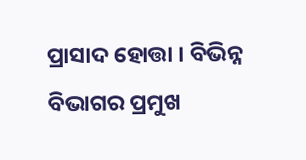ପ୍ରାସାଦ ହୋତ୍ତା । ବିଭିନ୍ନ ବିଭାଗର ପ୍ରମୁଖ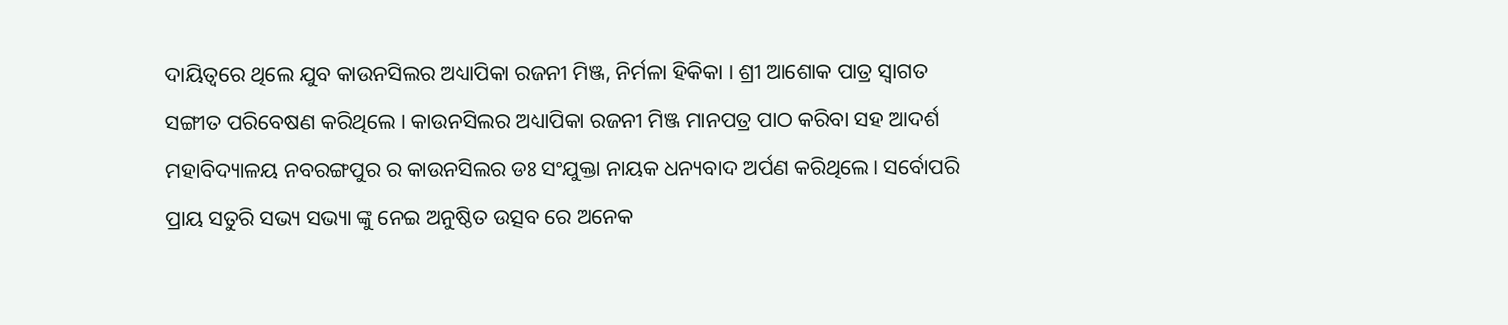ଦାୟିତ୍ବରେ ଥିଲେ ଯୁବ କାଉନସିଲର ଅଧ୍ୟାପିକା ରଜନୀ ମିଞ୍ଜ, ନିର୍ମଳା ହିକିକା । ଶ୍ରୀ ଆଶୋକ ପାତ୍ର ସ୍ଵାଗତ ସଙ୍ଗୀତ ପରିବେଷଣ କରିଥିଲେ । କାଉନସିଲର ଅଧ୍ୟାପିକା ରଜନୀ ମିଞ୍ଜ ମାନପତ୍ର ପାଠ କରିବା ସହ ଆଦର୍ଶ ମହାବିଦ୍ୟାଳୟ ନବରଙ୍ଗପୁର ର କାଉନସିଲର ଡଃ ସଂଯୁକ୍ତା ନାୟକ ଧନ୍ୟବାଦ ଅର୍ପଣ କରିଥିଲେ। ସର୍ବୋପରି ପ୍ରାୟ ସତୁରି ସଭ୍ୟ ସଭ୍ୟା ଙ୍କୁ ନେଇ ଅନୁଷ୍ଠିତ ଉତ୍ସବ ରେ ଅନେକ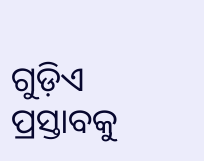ଗୁଡ଼ିଏ ପ୍ରସ୍ତାବକୁ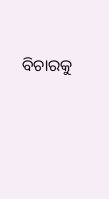ବିଚାରକୁ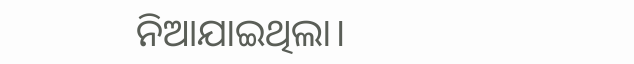ନିଆଯାଇଥିଲା।